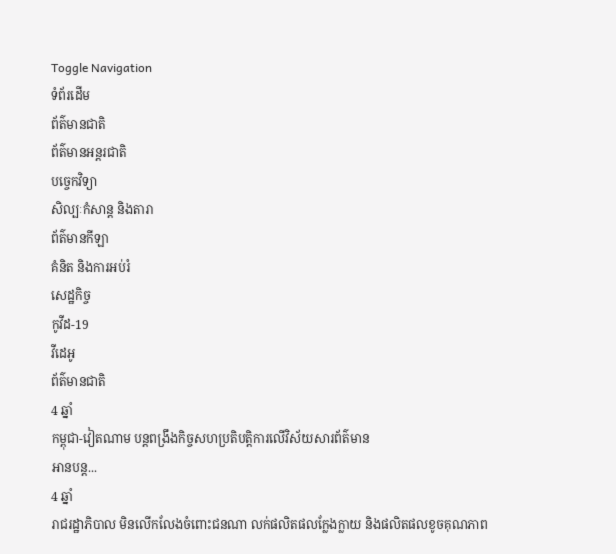Toggle Navigation
ទំព័រដើម
ព័ត៌មានជាតិ
ព័ត៌មានអន្តរជាតិ
បច្ចេកវិទ្យា
សិល្បៈកំសាន្ត និងតារា
ព័ត៌មានកីឡា
គំនិត និងការអប់រំ
សេដ្ឋកិច្ច
កូវីដ-19
វីដេអូ
ព័ត៌មានជាតិ
4 ឆ្នាំ
កម្ពុជា-វៀតណាម បន្តពង្រឹងកិច្ចសហប្រតិបត្តិការលើវិស័យសារព័ត៌មាន
អានបន្ត...
4 ឆ្នាំ
រាជរដ្ឋាភិបាល មិនលើកលែងចំពោះជនណា លក់ផលិតផលក្លែងក្លាយ និងផលិតផលខូចគុណភាព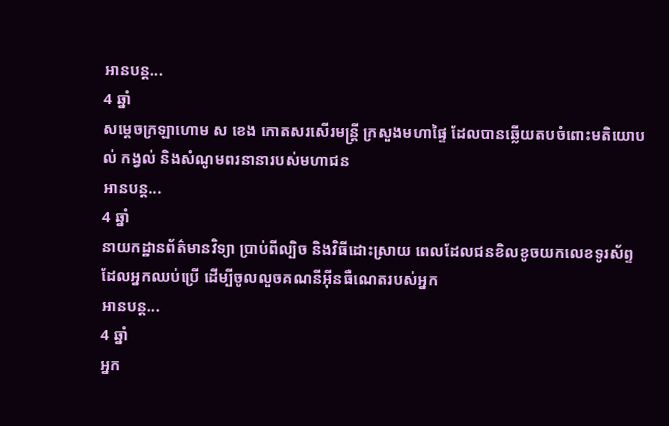អានបន្ត...
4 ឆ្នាំ
សម្ដេចក្រឡាហោម ស ខេង កោតសរសេីរមន្ដ្រី ក្រសួងមហាផ្ទៃ ដែលបានឆ្លេីយតបចំពោះមតិយោបល់ កង្វល់ និងសំណូមពរនានារបស់មហាជន
អានបន្ត...
4 ឆ្នាំ
នាយកដ្ឋានព័ត៌មានវិទ្យា ប្រាប់ពីល្បិច និងវិធីដោះស្រាយ ពេលដែលជនខិលខូចយកលេខទូរស័ព្ទដែលអ្នកឈប់ប្រើ ដើម្បីចូលលួចគណនីអ៊ីនធឺណេតរបស់អ្នក
អានបន្ត...
4 ឆ្នាំ
អ្នក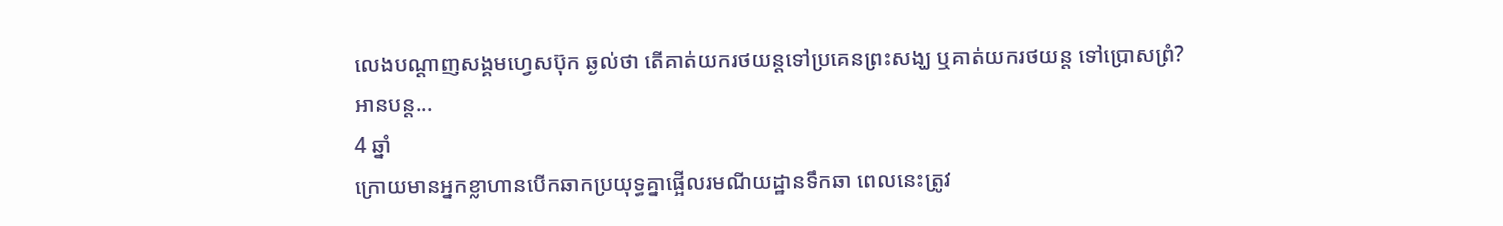លេងបណ្ដាញសង្គមហ្វេសប៊ុក ឆ្ងល់ថា តើគាត់យករថយន្ដទៅប្រគេនព្រះសង្ឃ ឬគាត់យករថយន្ដ ទៅប្រោសព្រំ?
អានបន្ត...
4 ឆ្នាំ
ក្រោយមានអ្នកខ្លាហានបើកឆាកប្រយុទ្ធគ្នាផ្អើលរមណីយដ្ឋានទឹកឆា ពេលនេះត្រូវ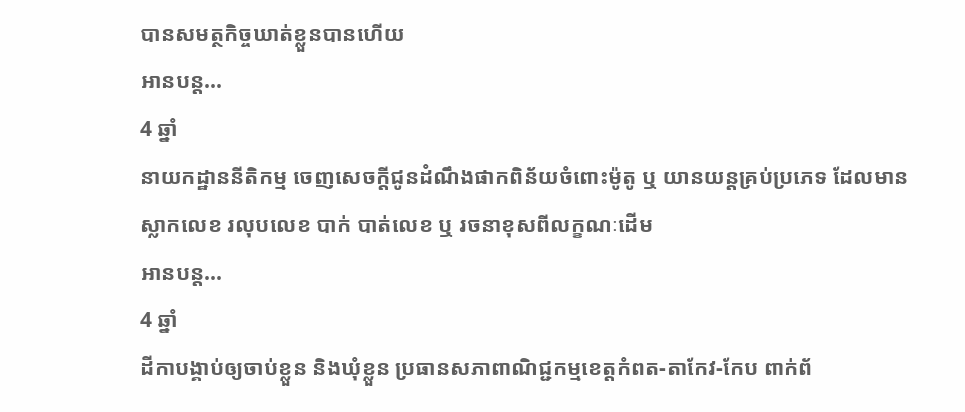បានសមត្ថកិច្ចឃាត់ខ្លួនបានហើយ
អានបន្ត...
4 ឆ្នាំ
នាយកដ្ឋាននីតិកម្ម ចេញសេចក្ដីជូនដំណឹងផាកពិន័យចំពោះម៉ូតូ ឬ យានយន្តគ្រប់ប្រភេទ ដែលមានស្លាកលេខ រលុបលេខ បាក់ បាត់លេខ ឬ រចនាខុសពីលក្ខណៈដើម
អានបន្ត...
4 ឆ្នាំ
ដីកាបង្គាប់ឲ្យចាប់ខ្លួន និងឃុំខ្លួន ប្រធានសភាពាណិជ្ជកម្មខេត្តកំពត-តាកែវ-កែប ពាក់ព័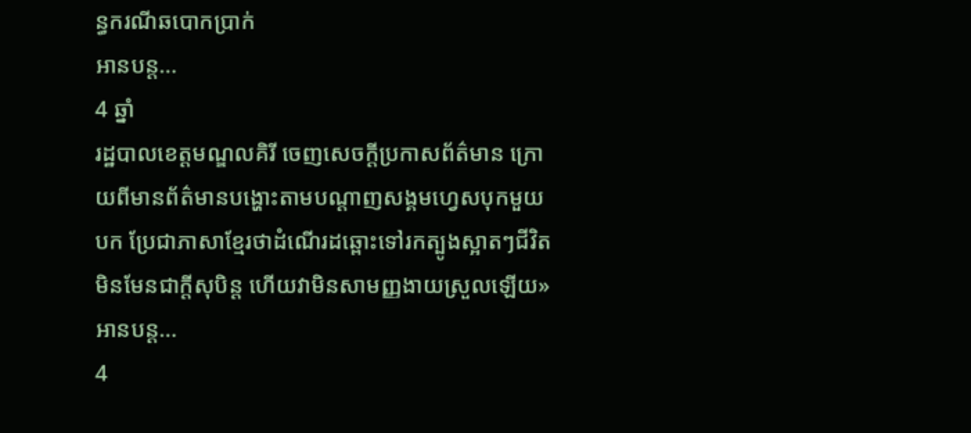ន្ធករណីឆបោកប្រាក់
អានបន្ត...
4 ឆ្នាំ
រដ្ឋបាលខេត្តមណ្ឌលគិរី ចេញសេចក្តីប្រកាសព័ត៌មាន ក្រោយពីមានព័ត៌មានបង្ហោះតាមបណ្តាញសង្គមហ្វេសបុកមួយបក ប្រែជាភាសាខ្មែរថាដំណើរដឆ្ពោះទៅរកត្បូងស្អាតៗជីវិតមិនមែនជាក្តីសុបិន្ត ហើយវាមិនសាមញ្ញងាយស្រួលឡើយ»
អានបន្ត...
4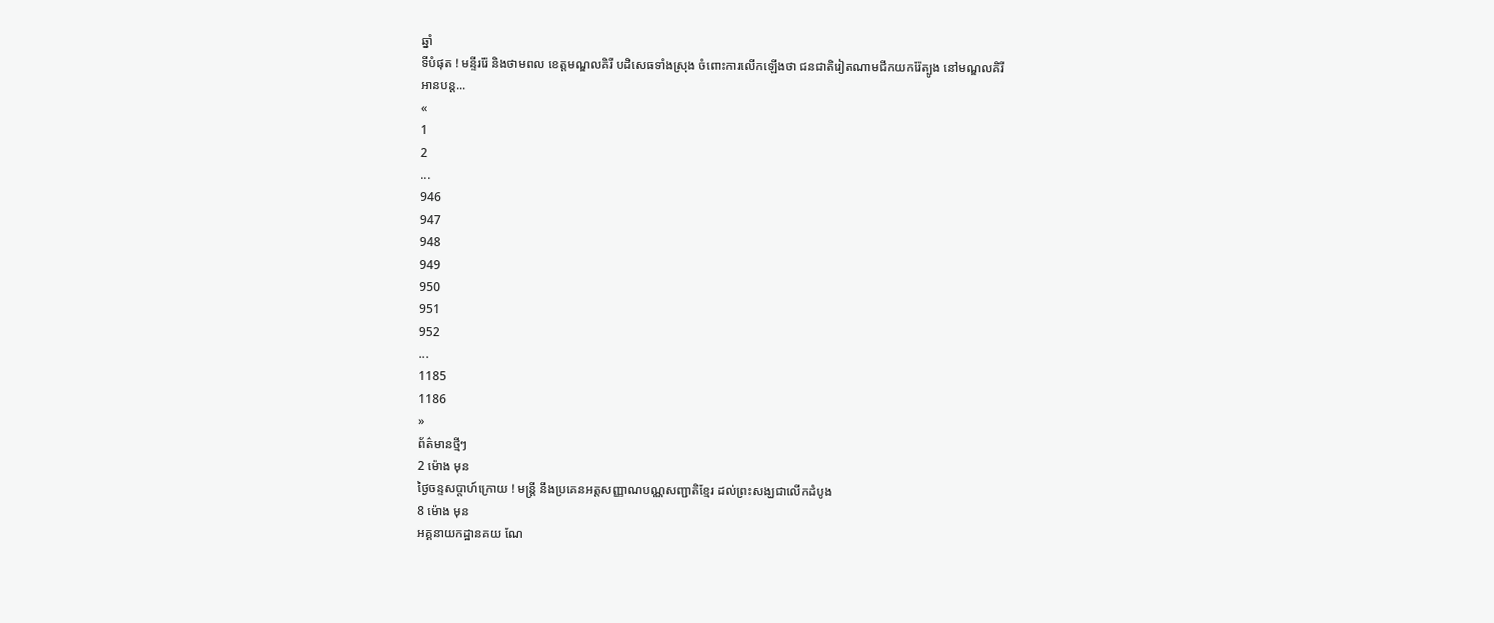ឆ្នាំ
ទីបំផុត ! មន្ទីររ៉ែ និងថាមពល ខេត្តមណ្ឌលគិរី បដិសេធទាំងស្រុង ចំពោះការលើកឡើងថា ជនជាតិរៀតណាមជីកយករ៉ែត្បូង នៅមណ្ឌលគិរី
អានបន្ត...
«
1
2
...
946
947
948
949
950
951
952
...
1185
1186
»
ព័ត៌មានថ្មីៗ
2 ម៉ោង មុន
ថ្ងៃចន្ទសប្ដាហ៍ក្រោយ ! មន្ត្រី នឹងប្រគេនអត្តសញ្ញាណបណ្ណសញ្ជាតិខ្មែរ ដល់ព្រះសង្ឃជាលើកដំបូង
8 ម៉ោង មុន
អគ្គនាយកដ្ឋានគយ ណែ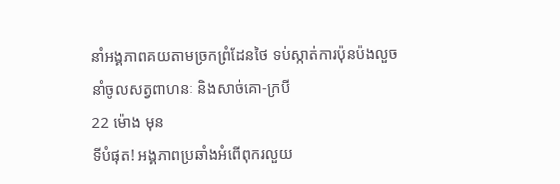នាំអង្គភាពគយតាមច្រកព្រំដែនថៃ ទប់ស្កាត់ការប៉ុនប៉ងលួចនាំចូលសត្វពាហនៈ និងសាច់គោ-ក្របី
22 ម៉ោង មុន
ទីបំផុត! អង្គភាពប្រឆាំងអំពើពុករលួយ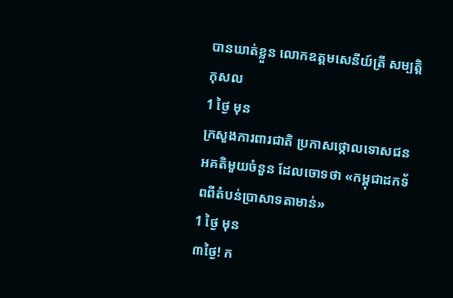បានឃាត់ខ្លួន លោកឧត្តមសេនីយ៍ត្រី សម្បត្តិ កុសល
1 ថ្ងៃ មុន
ក្រសួងការពារជាតិ ប្រកាសថ្កោលទោសជនអគតិមួយចំនួន ដែលចោទថា «កម្ពុជាដកទ័ពពីតំបន់ប្រាសាទតាមាន់»
1 ថ្ងៃ មុន
៣ថ្ងៃ! ក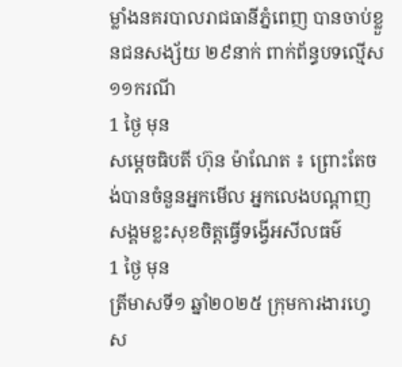ម្លាំងនគរបាលរាជធានីភ្នំពេញ បានចាប់ខ្លួនជនសង្ស័យ ២៩នាក់ ពាក់ព័ន្ធបទល្មើស ១១ករណី
1 ថ្ងៃ មុន
សម្តេចធិបតី ហ៊ុន ម៉ាណែត ៖ ព្រោះតែចង់បានចំនួនអ្នកមើល អ្នកលេងបណ្តាញសង្គមខ្លះសុខចិត្តធ្វើទង្វើអសីលធម៌
1 ថ្ងៃ មុន
ត្រីមាសទី១ ឆ្នាំ២០២៥ ក្រុមការងារហ្វេស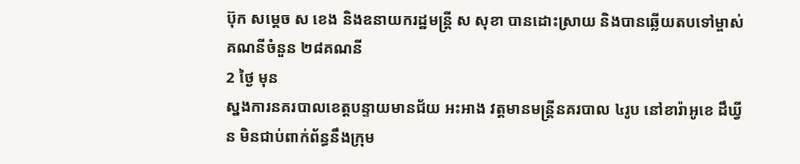ប៊ុក សម្ដេច ស ខេង និងឧនាយករដ្ឋមន្ដ្រី ស សុខា បានដោះស្រាយ និងបានឆ្លើយតបទៅម្ចាស់គណនីចំនួន ២៨គណនី
2 ថ្ងៃ មុន
ស្នងការនគរបាលខេត្តបន្ទាយមានជ័យ អះអាង វត្តមានមន្រ្តីនគរបាល ៤រូប នៅខារ៉ាអូខេ ដឹឃ្វីន មិនជាប់ពាក់ព័ន្ធនឹងក្រុម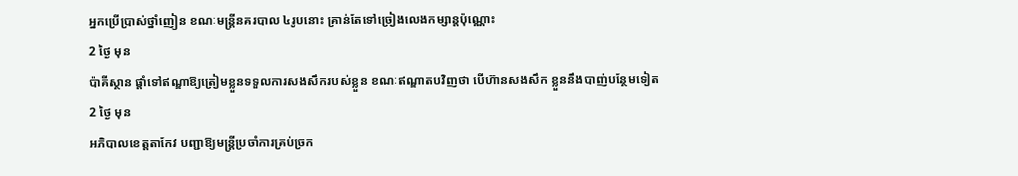អ្នកប្រើប្រាស់ថ្នាំញៀន ខណៈមន្រ្តីនគរបាល ៤រូបនោះ គ្រាន់តែទៅច្រៀងលេងកម្សាន្តប៉ុណ្ណោះ
2 ថ្ងៃ មុន
ប៉ាគីស្ថាន ផ្តាំទៅឥណ្ឌាឱ្យត្រៀមខ្លួនទទួលការសងសឹករបស់ខ្លួន ខណៈឥណ្ឌាតបវិញថា បើហ៊ានសងសឹក ខ្លួននឹងបាញ់បន្ថែមទៀត
2 ថ្ងៃ មុន
អភិបាលខេត្តតាកែវ បញ្ជាឱ្យមន្រ្តីប្រចាំការគ្រប់ច្រក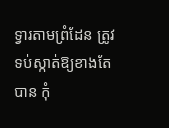ទ្វារតាមព្រំដែន ត្រូវទប់ស្កាត់ឱ្យខាងតែបាន កុំ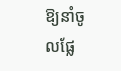ឱ្យនាំចូលផ្លែ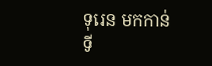ទុរេន មកកាន់ទី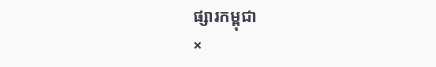ផ្សារកម្ពុជា
×